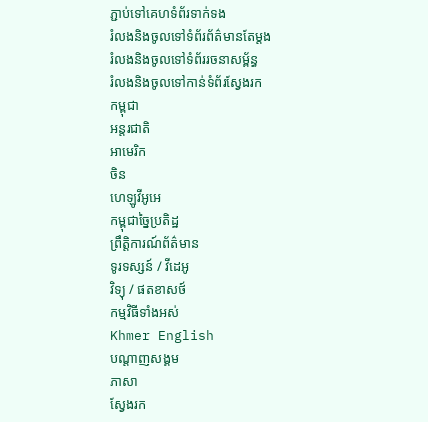ភ្ជាប់ទៅគេហទំព័រទាក់ទង
រំលងនិងចូលទៅទំព័រព័ត៌មានតែម្តង
រំលងនិងចូលទៅទំព័ររចនាសម្ព័ន្ធ
រំលងនិងចូលទៅកាន់ទំព័រស្វែងរក
កម្ពុជា
អន្តរជាតិ
អាមេរិក
ចិន
ហេឡូវីអូអេ
កម្ពុជាច្នៃប្រតិដ្ឋ
ព្រឹត្តិការណ៍ព័ត៌មាន
ទូរទស្សន៍ / វីដេអូ
វិទ្យុ / ផតខាសថ៍
កម្មវិធីទាំងអស់
Khmer English
បណ្តាញសង្គម
ភាសា
ស្វែងរក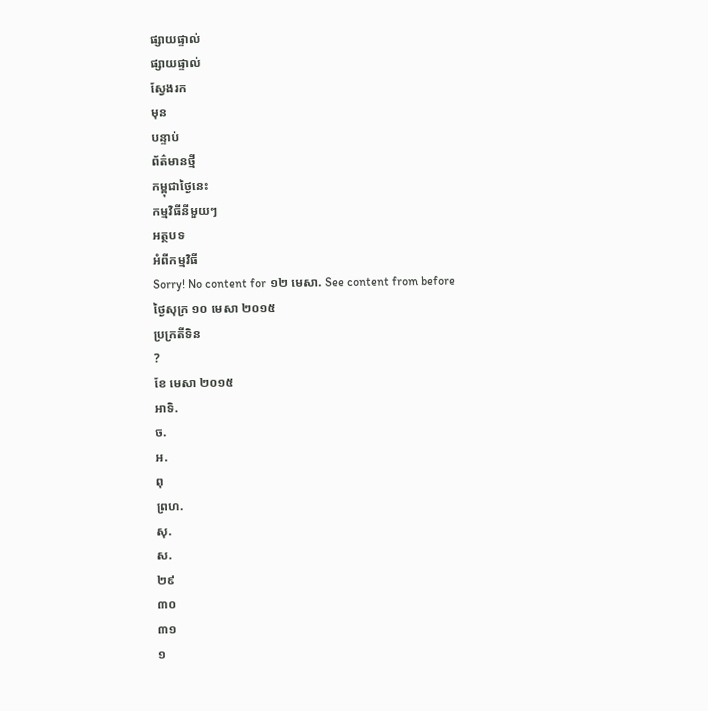ផ្សាយផ្ទាល់
ផ្សាយផ្ទាល់
ស្វែងរក
មុន
បន្ទាប់
ព័ត៌មានថ្មី
កម្ពុជាថ្ងៃនេះ
កម្មវិធីនីមួយៗ
អត្ថបទ
អំពីកម្មវិធី
Sorry! No content for ១២ មេសា. See content from before
ថ្ងៃសុក្រ ១០ មេសា ២០១៥
ប្រក្រតីទិន
?
ខែ មេសា ២០១៥
អាទិ.
ច.
អ.
ពុ
ព្រហ.
សុ.
ស.
២៩
៣០
៣១
១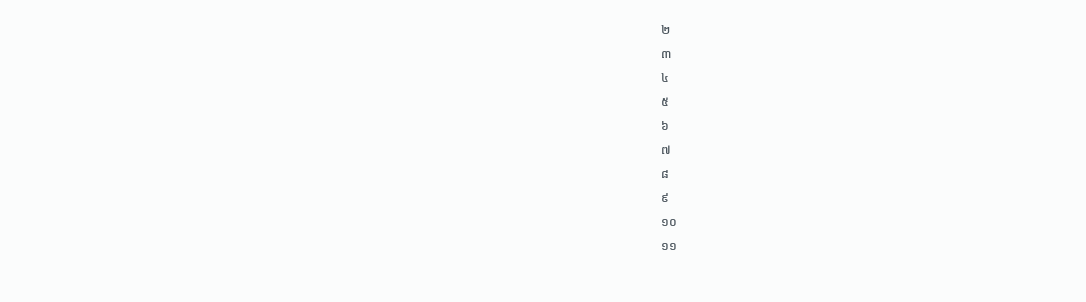២
៣
៤
៥
៦
៧
៨
៩
១០
១១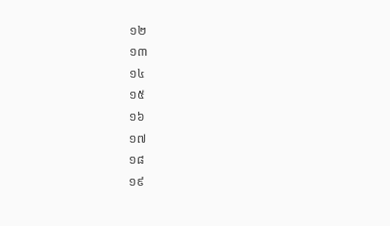១២
១៣
១៤
១៥
១៦
១៧
១៨
១៩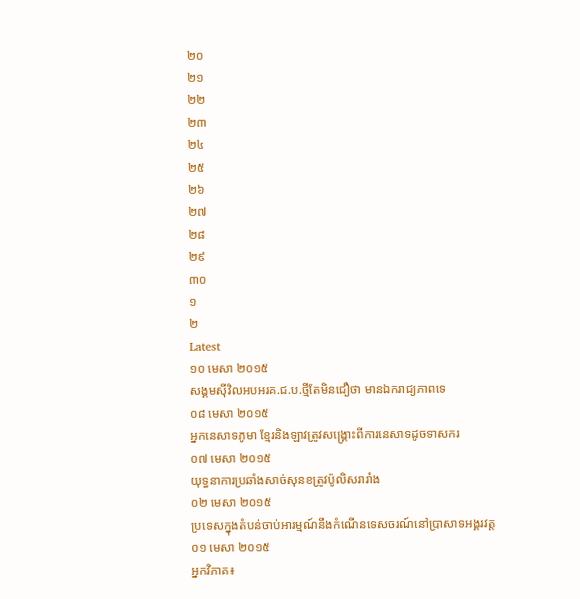២០
២១
២២
២៣
២៤
២៥
២៦
២៧
២៨
២៩
៣០
១
២
Latest
១០ មេសា ២០១៥
សង្គមស៊ីវិលអបអរគ.ជ.ប.ថ្មីតែមិនជឿថា មានឯករាជ្យភាពទេ
០៨ មេសា ២០១៥
អ្នកនេសាទភូមា ខ្មែរនិងឡាវត្រូវសង្គ្រោះពីការនេសាទដូចទាសករ
០៧ មេសា ២០១៥
យុទ្ធនាការប្រឆាំងសាច់សុនខត្រូវប៉ូលិសរារាំង
០២ មេសា ២០១៥
ប្រទេសក្នុងតំបន់ចាប់អារម្មណ៍នឹងកំណើនទេសចរណ៍នៅប្រាសាទអង្គរវត្ត
០១ មេសា ២០១៥
អ្នកវិភាគ៖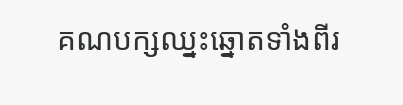គណបក្សឈ្នះឆ្នោតទាំងពីរ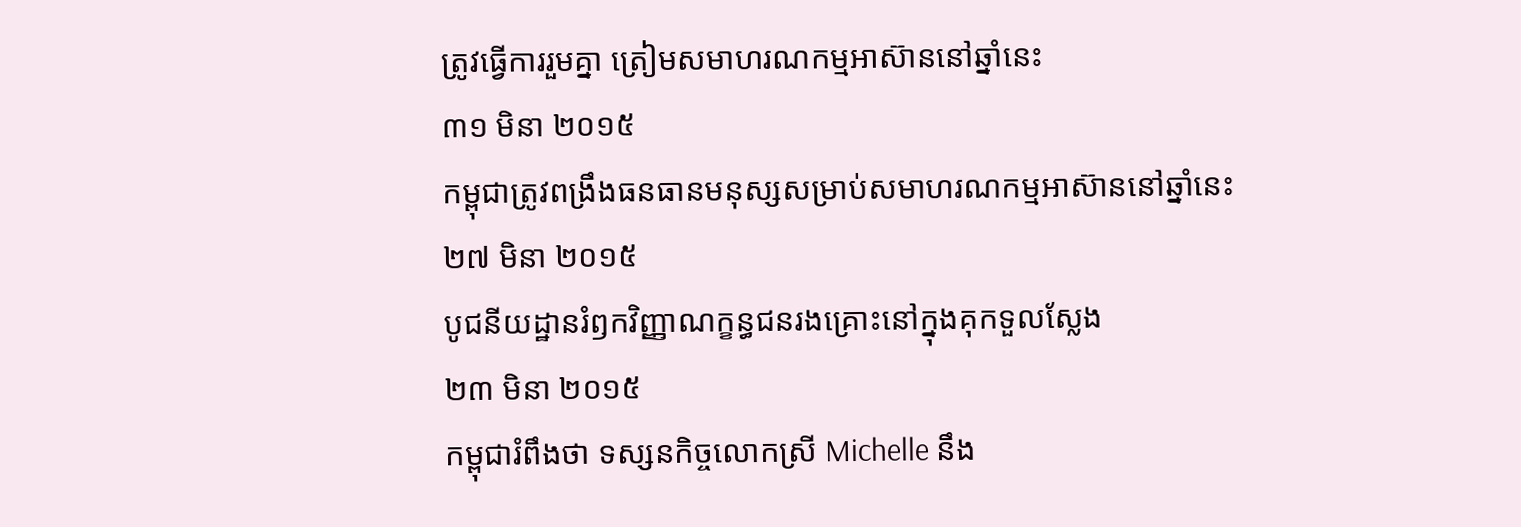ត្រូវធ្វើការរួមគ្នា ត្រៀមសមាហរណកម្មអាស៊ាននៅឆ្នាំនេះ
៣១ មិនា ២០១៥
កម្ពុជាត្រូវពង្រឹងធនធានមនុស្សសម្រាប់សមាហរណកម្មអាស៊ាននៅឆ្នាំនេះ
២៧ មិនា ២០១៥
បូជនីយដ្ឋានរំឭកវិញ្ញាណក្ខន្ធជនរងគ្រោះនៅក្នុងគុកទួលស្លែង
២៣ មិនា ២០១៥
កម្ពុជារំពឹងថា ទស្សនកិច្ចលោកស្រី Michelle នឹង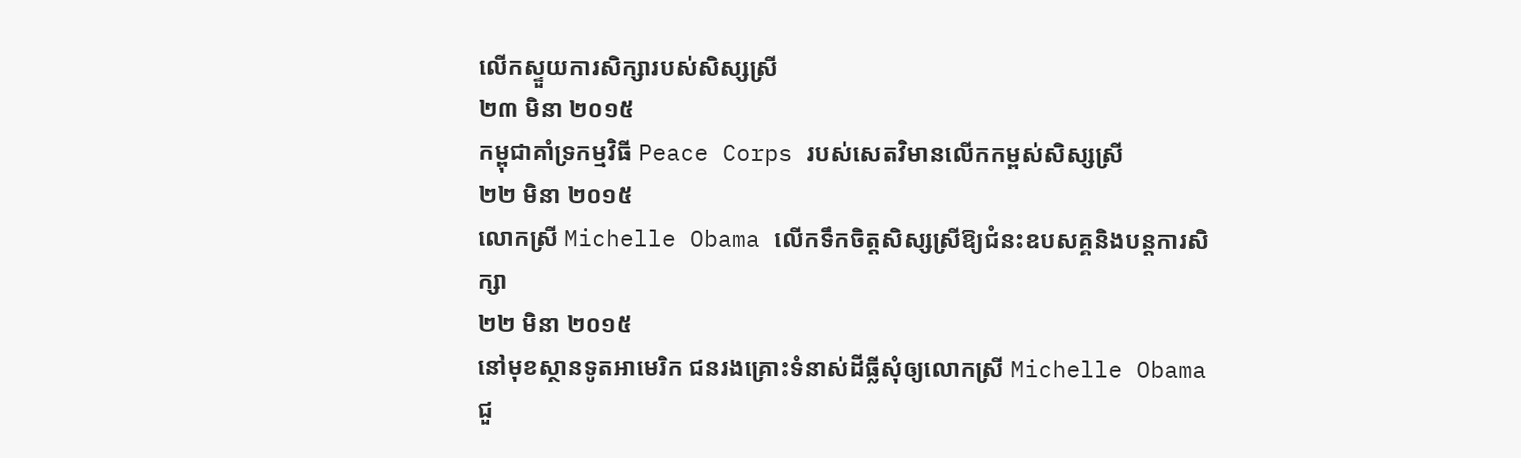លើកស្ទួយការសិក្សារបស់សិស្សស្រី
២៣ មិនា ២០១៥
កម្ពុជាគាំទ្រកម្មវិធី Peace Corps របស់សេតវិមានលើកកម្ពស់សិស្សស្រី
២២ មិនា ២០១៥
លោកស្រី Michelle Obama លើកទឹកចិត្តសិស្សស្រីឱ្យជំនះឧបសគ្គនិងបន្តការសិក្សា
២២ មិនា ២០១៥
នៅមុខស្ថានទូតអាមេរិក ជនរងគ្រោះទំនាស់ដីធ្លីសុំឲ្យលោកស្រី Michelle Obama ជួ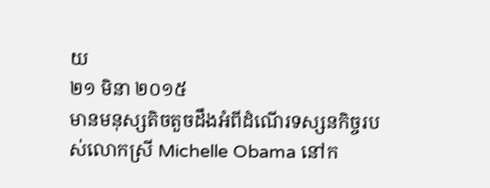យ
២១ មិនា ២០១៥
មានមនុស្សតិចតួចដឹងអំពីដំណើរទស្សនកិច្ចរបស់លោកស្រី Michelle Obama នៅក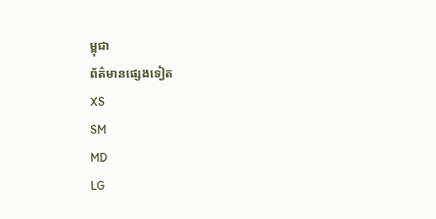ម្ពុជា
ព័ត៌មានផ្សេងទៀត
XS
SM
MD
LG